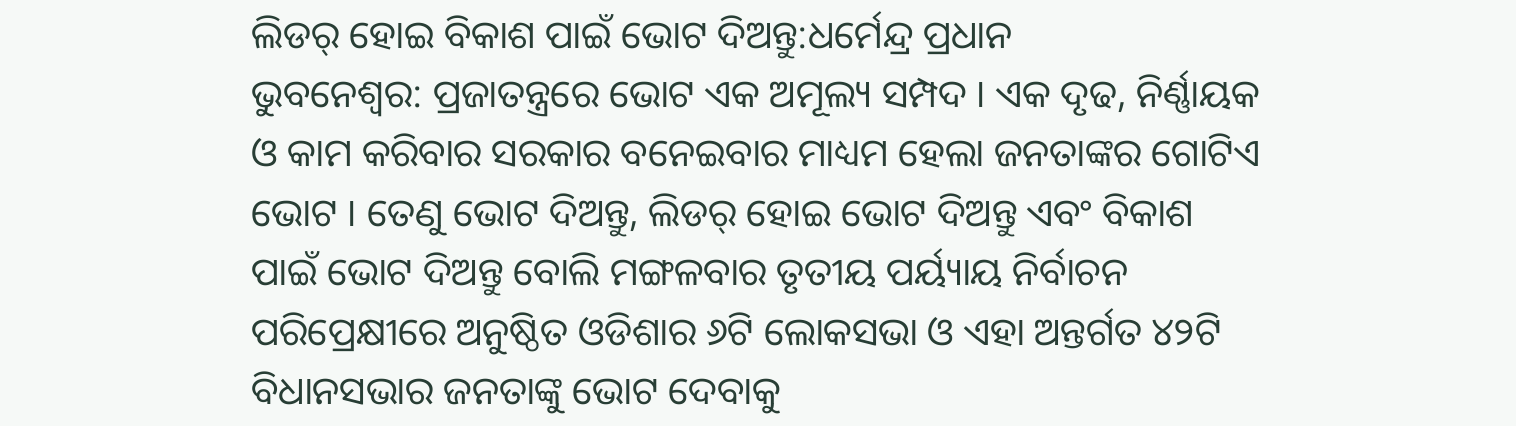ଲିଡର୍ ହୋଇ ବିକାଶ ପାଇଁ ଭୋଟ ଦିଅନ୍ତୁ:ଧର୍ମେନ୍ଦ୍ର ପ୍ରଧାନ
ଭୁବନେଶ୍ୱର: ପ୍ରଜାତନ୍ତ୍ରରେ ଭୋଟ ଏକ ଅମୂଲ୍ୟ ସମ୍ପଦ । ଏକ ଦୃଢ, ନିର୍ଣ୍ଣାୟକ ଓ କାମ କରିବାର ସରକାର ବନେଇବାର ମାଧ୍ୟମ ହେଲା ଜନତାଙ୍କର ଗୋଟିଏ ଭୋଟ । ତେଣୁ ଭୋଟ ଦିଅନ୍ତୁ, ଲିଡର୍ ହୋଇ ଭୋଟ ଦିଅନ୍ତୁ ଏବଂ ବିକାଶ ପାଇଁ ଭୋଟ ଦିଅନ୍ତୁ ବୋଲି ମଙ୍ଗଳବାର ତୃତୀୟ ପର୍ୟ୍ୟାୟ ନିର୍ବାଚନ ପରିପ୍ରେକ୍ଷୀରେ ଅନୁଷ୍ଠିତ ଓଡିଶାର ୬ଟି ଲୋକସଭା ଓ ଏହା ଅନ୍ତର୍ଗତ ୪୨ଟି ବିଧାନସଭାର ଜନତାଙ୍କୁ ଭୋଟ ଦେବାକୁ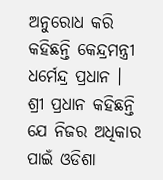ଅନୁରୋଧ କରି କହିଛନ୍ତି କେନ୍ଦ୍ରମନ୍ତ୍ରୀ ଧର୍ମେନ୍ଦ୍ର ପ୍ରଧାନ ।
ଶ୍ରୀ ପ୍ରଧାନ କହିଛନ୍ତି ଯେ ନିଜର ଅଧିକାର ପାଇଁ ଓଡିଶା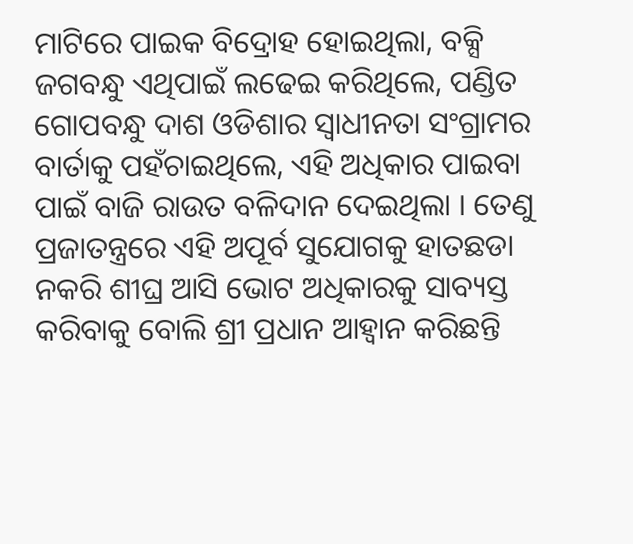ମାଟିରେ ପାଇକ ବିଦ୍ରୋହ ହୋଇଥିଲା, ବକ୍ସି ଜଗବନ୍ଧୁ ଏଥିପାଇଁ ଲଢେଇ କରିଥିଲେ, ପଣ୍ଡିତ ଗୋପବନ୍ଧୁ ଦାଶ ଓଡିଶାର ସ୍ୱାଧୀନତା ସଂଗ୍ରାମର ବାର୍ତାକୁ ପହଁଚାଇଥିଲେ, ଏହି ଅଧିକାର ପାଇବା ପାଇଁ ବାଜି ରାଉତ ବଳିଦାନ ଦେଇଥିଲା । ତେଣୁ ପ୍ରଜାତନ୍ତ୍ରରେ ଏହି ଅପୂର୍ବ ସୁଯୋଗକୁ ହାତଛଡା ନକରି ଶୀଘ୍ର ଆସି ଭୋଟ ଅଧିକାରକୁ ସାବ୍ୟସ୍ତ କରିବାକୁ ବୋଲି ଶ୍ରୀ ପ୍ରଧାନ ଆହ୍ୱାନ କରିଛନ୍ତି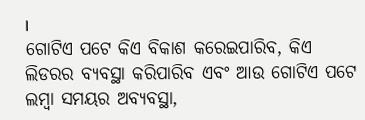।
ଗୋଟିଏ ପଟେ କିଏ ବିକାଶ କରେଇପାରିବ, କିଏ ଲିଡରର ବ୍ୟବସ୍ଥା କରିପାରିବ ଏବଂ ଆଉ ଗୋଟିଏ ପଟେ ଲମ୍ବା ସମୟର ଅବ୍ୟବସ୍ଥା,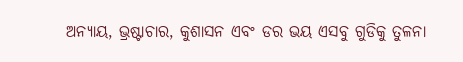ଅନ୍ୟାୟ, ଭ୍ରଷ୍ଟାଚାର, କୁଶାସନ ଏବଂ ଡର ଭୟ ଏସବୁ ଗୁଡିକୁ ତୁଳନା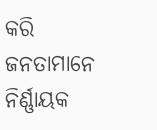କରି ଜନତାମାନେ ନିର୍ଣ୍ଣାୟକ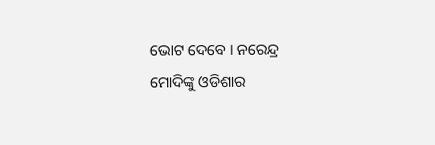ଭୋଟ ଦେବେ । ନରେନ୍ଦ୍ର ମୋଦିଙ୍କୁ ଓଡିଶାର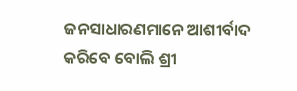ଜନସାଧାରଣମାନେ ଆଶୀର୍ବାଦ କରିବେ ବୋଲି ଶ୍ରୀ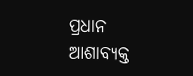ପ୍ରଧାନ ଆଶାବ୍ୟକ୍ତ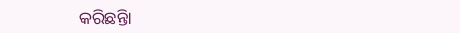କରିଛନ୍ତିା